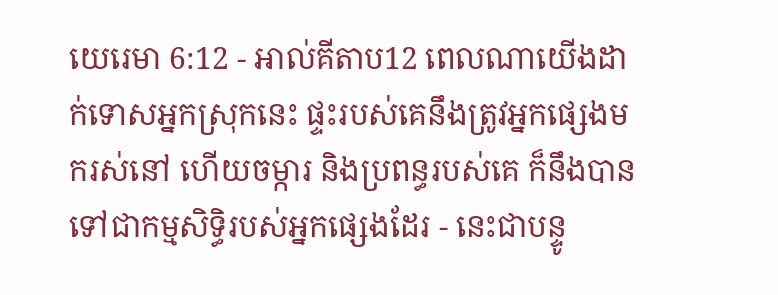យេរេមា 6:12 - អាល់គីតាប12 ពេលណាយើងដាក់ទោសអ្នកស្រុកនេះ ផ្ទះរបស់គេនឹងត្រូវអ្នកផ្សេងមករស់នៅ ហើយចម្ការ និងប្រពន្ធរបស់គេ ក៏នឹងបានទៅជាកម្មសិទ្ធិរបស់អ្នកផ្សេងដែរ - នេះជាបន្ទូ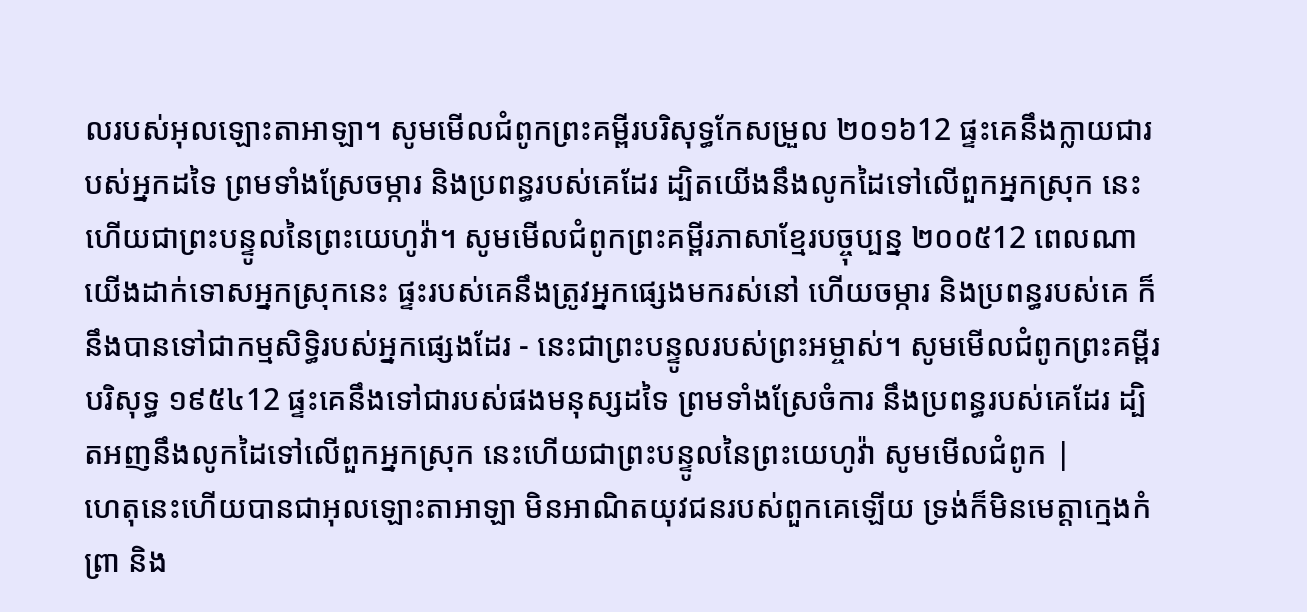លរបស់អុលឡោះតាអាឡា។ សូមមើលជំពូកព្រះគម្ពីរបរិសុទ្ធកែសម្រួល ២០១៦12 ផ្ទះគេនឹងក្លាយជារបស់អ្នកដទៃ ព្រមទាំងស្រែចម្ការ និងប្រពន្ធរបស់គេដែរ ដ្បិតយើងនឹងលូកដៃទៅលើពួកអ្នកស្រុក នេះហើយជាព្រះបន្ទូលនៃព្រះយេហូវ៉ា។ សូមមើលជំពូកព្រះគម្ពីរភាសាខ្មែរបច្ចុប្បន្ន ២០០៥12 ពេលណាយើងដាក់ទោសអ្នកស្រុកនេះ ផ្ទះរបស់គេនឹងត្រូវអ្នកផ្សេងមករស់នៅ ហើយចម្ការ និងប្រពន្ធរបស់គេ ក៏នឹងបានទៅជាកម្មសិទ្ធិរបស់អ្នកផ្សេងដែរ - នេះជាព្រះបន្ទូលរបស់ព្រះអម្ចាស់។ សូមមើលជំពូកព្រះគម្ពីរបរិសុទ្ធ ១៩៥៤12 ផ្ទះគេនឹងទៅជារបស់ផងមនុស្សដទៃ ព្រមទាំងស្រែចំការ នឹងប្រពន្ធរបស់គេដែរ ដ្បិតអញនឹងលូកដៃទៅលើពួកអ្នកស្រុក នេះហើយជាព្រះបន្ទូលនៃព្រះយេហូវ៉ា សូមមើលជំពូក |
ហេតុនេះហើយបានជាអុលឡោះតាអាឡា មិនអាណិតយុវជនរបស់ពួកគេឡើយ ទ្រង់ក៏មិនមេត្តាក្មេងកំព្រា និង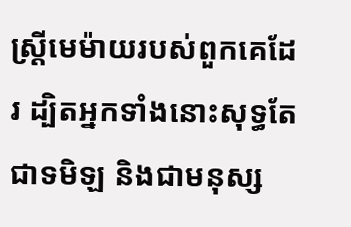ស្ត្រីមេម៉ាយរបស់ពួកគេដែរ ដ្បិតអ្នកទាំងនោះសុទ្ធតែជាទមិឡ និងជាមនុស្ស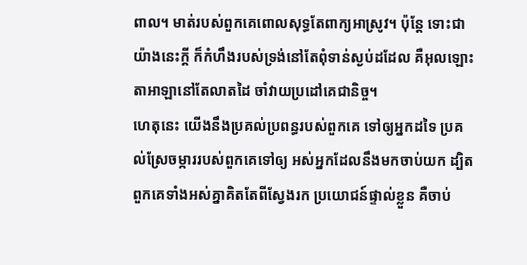ពាល។ មាត់របស់ពួកគេពោលសុទ្ធតែពាក្យអាស្រូវ។ ប៉ុន្តែ ទោះជាយ៉ាងនេះក្ដី ក៏កំហឹងរបស់ទ្រង់នៅតែពុំទាន់ស្ងប់ដដែល គឺអុលឡោះតាអាឡានៅតែលាតដៃ ចាំវាយប្រដៅគេជានិច្ច។
ហេតុនេះ យើងនឹងប្រគល់ប្រពន្ធរបស់ពួកគេ ទៅឲ្យអ្នកដទៃ ប្រគល់ស្រែចម្ការរបស់ពួកគេទៅឲ្យ អស់អ្នកដែលនឹងមកចាប់យក ដ្បិតពួកគេទាំងអស់គ្នាគិតតែពីស្វែងរក ប្រយោជន៍ផ្ទាល់ខ្លួន គឺចាប់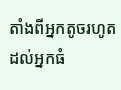តាំងពីអ្នកតូចរហូតដល់អ្នកធំ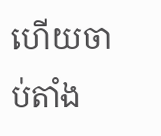ហើយចាប់តាំង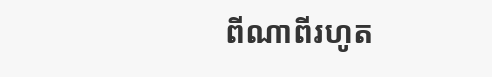ពីណាពីរហូត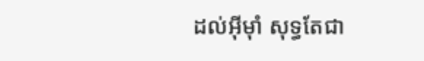ដល់អ៊ីមុាំ សុទ្ធតែជា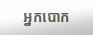អ្នកបោក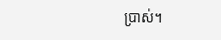ប្រាស់។